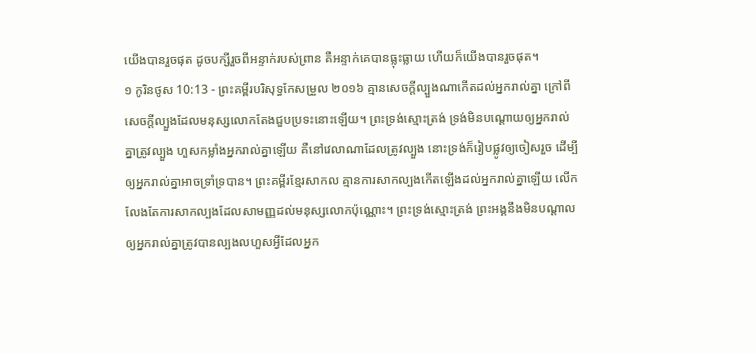យើងបានរួចផុត ដូចបក្សីរួចពីអន្ទាក់របស់ព្រាន គឺអន្ទាក់គេបានធ្លុះធ្លាយ ហើយក៏យើងបានរួចផុត។
១ កូរិនថូស 10:13 - ព្រះគម្ពីរបរិសុទ្ធកែសម្រួល ២០១៦ គ្មានសេចក្តីល្បួងណាកើតដល់អ្នករាល់គ្នា ក្រៅពីសេចក្តីល្បួងដែលមនុស្សលោកតែងជួបប្រទះនោះឡើយ។ ព្រះទ្រង់ស្មោះត្រង់ ទ្រង់មិនបណ្ដោយឲ្យអ្នករាល់គ្នាត្រូវល្បួង ហួសកម្លាំងអ្នករាល់គ្នាឡើយ គឺនៅវេលាណាដែលត្រូវល្បួង នោះទ្រង់ក៏រៀបផ្លូវឲ្យចៀសរួច ដើម្បីឲ្យអ្នករាល់គ្នាអាចទ្រាំទ្របាន។ ព្រះគម្ពីរខ្មែរសាកល គ្មានការសាកល្បងកើតឡើងដល់អ្នករាល់គ្នាឡើយ លើកលែងតែការសាកល្បងដែលសាមញ្ញដល់មនុស្សលោកប៉ុណ្ណោះ។ ព្រះទ្រង់ស្មោះត្រង់ ព្រះអង្គនឹងមិនបណ្ដាលឲ្យអ្នករាល់គ្នាត្រូវបានល្បងលហួសអ្វីដែលអ្នក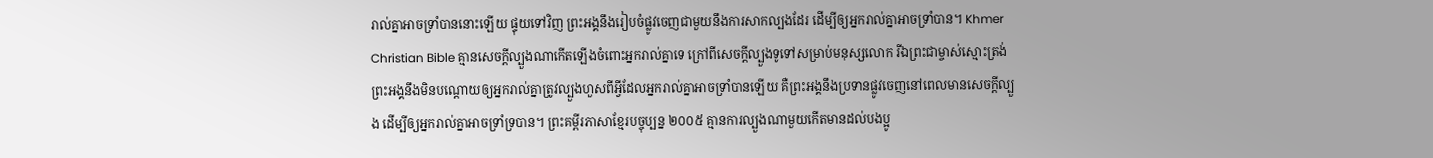រាល់គ្នាអាចទ្រាំបាននោះឡើយ ផ្ទុយទៅវិញ ព្រះអង្គនឹងរៀបចំផ្លូវចេញជាមួយនឹងការសាកល្បងដែរ ដើម្បីឲ្យអ្នករាល់គ្នាអាចទ្រាំបាន។ Khmer Christian Bible គ្មានសេចក្ដីល្បួងណាកើតឡើងចំពោះអ្នករាល់គ្នាទេ ក្រៅពីសេចក្ដីល្បួងទូទៅសម្រាប់មនុស្សលោក រីឯព្រះជាម្ចាស់ស្មោះត្រង់ ព្រះអង្គនឹងមិនបណ្តោយឲ្យអ្នករាល់គ្នាត្រូវល្បួងហួសពីអ្វីដែលអ្នករាល់គ្នាអាចទ្រាំបានឡើយ គឺព្រះអង្គនឹងប្រទានផ្លូវចេញនៅពេលមានសេចក្ដីល្បួង ដើម្បីឲ្យអ្នករាល់គ្នាអាចទ្រាំទ្របាន។ ព្រះគម្ពីរភាសាខ្មែរបច្ចុប្បន្ន ២០០៥ គ្មានការល្បួងណាមួយកើតមានដល់បងប្អូ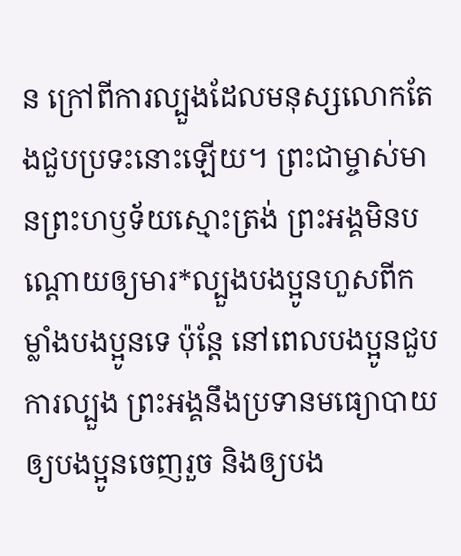ន ក្រៅពីការល្បួងដែលមនុស្សលោកតែងជួបប្រទះនោះឡើយ។ ព្រះជាម្ចាស់មានព្រះហឫទ័យស្មោះត្រង់ ព្រះអង្គមិនបណ្ដោយឲ្យមារ*ល្បួងបងប្អូនហួសពីកម្លាំងបងប្អូនទេ ប៉ុន្តែ នៅពេលបងប្អូនជួបការល្បួង ព្រះអង្គនឹងប្រទានមធ្យោបាយឲ្យបងប្អូនចេញរួច និងឲ្យបង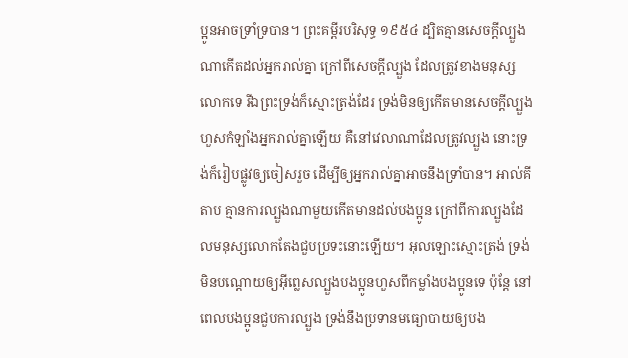ប្អូនអាចទ្រាំទ្របាន។ ព្រះគម្ពីរបរិសុទ្ធ ១៩៥៤ ដ្បិតគ្មានសេចក្ដីល្បួងណាកើតដល់អ្នករាល់គ្នា ក្រៅពីសេចក្ដីល្បួង ដែលត្រូវខាងមនុស្សលោកទេ រីឯព្រះទ្រង់ក៏ស្មោះត្រង់ដែរ ទ្រង់មិនឲ្យកើតមានសេចក្ដីល្បួងហួសកំឡាំងអ្នករាល់គ្នាឡើយ គឺនៅវេលាណាដែលត្រូវល្បួង នោះទ្រង់ក៏រៀបផ្លូវឲ្យចៀសរួច ដើម្បីឲ្យអ្នករាល់គ្នាអាចនឹងទ្រាំបាន។ អាល់គីតាប គ្មានការល្បួងណាមួយកើតមានដល់បងប្អូន ក្រៅពីការល្បួងដែលមនុស្សលោកតែងជួបប្រទះនោះឡើយ។ អុលឡោះស្មោះត្រង់ ទ្រង់មិនបណ្ដោយឲ្យអ៊ីព្លេសល្បួងបងប្អូនហួសពីកម្លាំងបងប្អូនទេ ប៉ុន្ដែ នៅពេលបងប្អូនជួបការល្បួង ទ្រង់នឹងប្រទានមធ្យោបាយឲ្យបង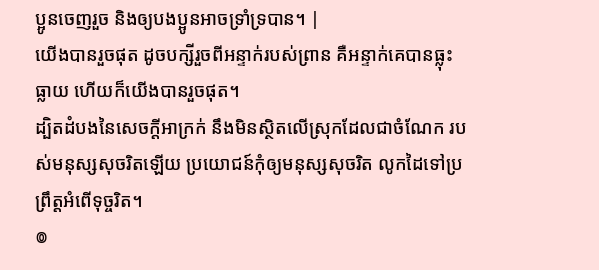ប្អូនចេញរួច និងឲ្យបងប្អូនអាចទ្រាំទ្របាន។ |
យើងបានរួចផុត ដូចបក្សីរួចពីអន្ទាក់របស់ព្រាន គឺអន្ទាក់គេបានធ្លុះធ្លាយ ហើយក៏យើងបានរួចផុត។
ដ្បិតដំបងនៃសេចក្ដីអាក្រក់ នឹងមិនស្ថិតលើស្រុកដែលជាចំណែក របស់មនុស្សសុចរិតឡើយ ប្រយោជន៍កុំឲ្យមនុស្សសុចរិត លូកដៃទៅប្រព្រឹត្តអំពើទុច្ចរិត។
៙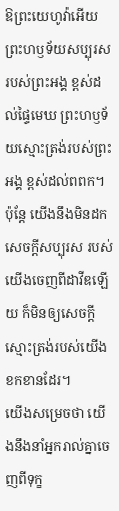ឱព្រះយេហូវ៉ាអើយ ព្រះហឫទ័យសប្បុរសរបស់ព្រះអង្គ ខ្ពស់ដល់ផ្ទៃមេឃ ព្រះហឫទ័យស្មោះត្រង់របស់ព្រះអង្គ ខ្ពស់ដល់ពពក។
ប៉ុន្តែ យើងនឹងមិនដកសេចក្ដីសប្បុរស របស់យើងចេញពីដាវីឌឡើយ ក៏មិនឲ្យសេចក្ដីស្មោះត្រង់របស់យើងខកខានដែរ។
យើងសម្រេចថា យើងនឹងនាំអ្នករាល់គ្នាចេញពីទុក្ខ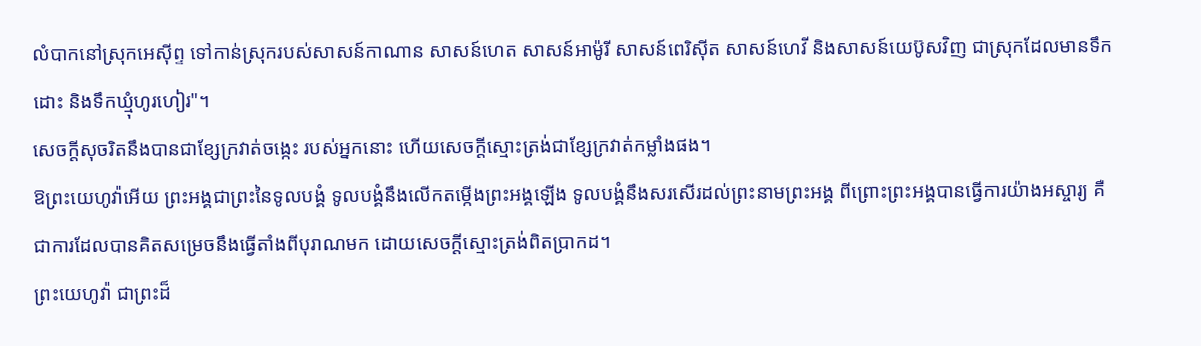លំបាកនៅស្រុកអេស៊ីព្ទ ទៅកាន់ស្រុករបស់សាសន៍កាណាន សាសន៍ហេត សាសន៍អាម៉ូរី សាសន៍ពេរិស៊ីត សាសន៍ហេវី និងសាសន៍យេប៊ូសវិញ ជាស្រុកដែលមានទឹកដោះ និងទឹកឃ្មុំហូរហៀរ"។
សេចក្ដីសុចរិតនឹងបានជាខ្សែក្រវាត់ចង្កេះ របស់អ្នកនោះ ហើយសេចក្ដីស្មោះត្រង់ជាខ្សែក្រវាត់កម្លាំងផង។
ឱព្រះយេហូវ៉ាអើយ ព្រះអង្គជាព្រះនៃទូលបង្គំ ទូលបង្គំនឹងលើកតម្កើងព្រះអង្គឡើង ទូលបង្គំនឹងសរសើរដល់ព្រះនាមព្រះអង្គ ពីព្រោះព្រះអង្គបានធ្វើការយ៉ាងអស្ចារ្យ គឺជាការដែលបានគិតសម្រេចនឹងធ្វើតាំងពីបុរាណមក ដោយសេចក្ដីស្មោះត្រង់ពិតប្រាកដ។
ព្រះយេហូវ៉ា ជាព្រះដ៏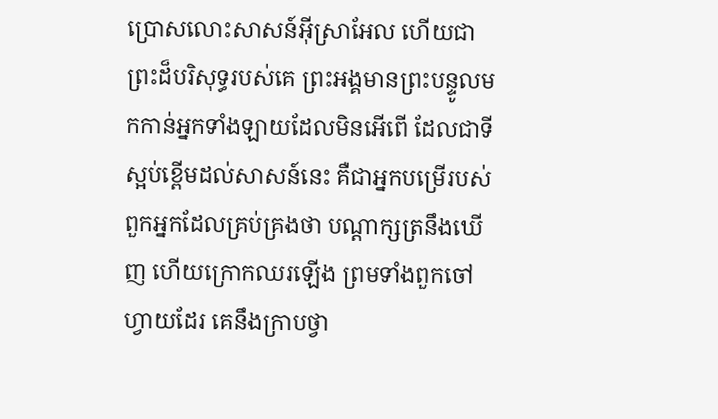ប្រោសលោះសាសន៍អ៊ីស្រាអែល ហើយជាព្រះដ៏បរិសុទ្ធរបស់គេ ព្រះអង្គមានព្រះបន្ទូលមកកាន់អ្នកទាំងឡាយដែលមិនអើពើ ដែលជាទីស្អប់ខ្ពើមដល់សាសន៍នេះ គឺជាអ្នកបម្រើរបស់ពួកអ្នកដែលគ្រប់គ្រងថា បណ្ដាក្សត្រនឹងឃើញ ហើយក្រោកឈរឡើង ព្រមទាំងពួកចៅហ្វាយដែរ គេនឹងក្រាបថ្វា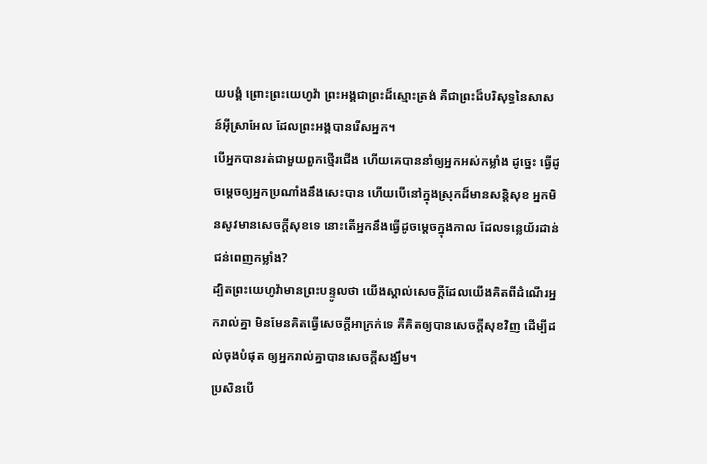យបង្គំ ព្រោះព្រះយេហូវ៉ា ព្រះអង្គជាព្រះដ៏ស្មោះត្រង់ គឺជាព្រះដ៏បរិសុទ្ធនៃសាសន៍អ៊ីស្រាអែល ដែលព្រះអង្គបានរើសអ្នក។
បើអ្នកបានរត់ជាមួយពួកថ្មើរជើង ហើយគេបាននាំឲ្យអ្នកអស់កម្លាំង ដូច្នេះ ធ្វើដូចម្តេចឲ្យអ្នកប្រណាំងនឹងសេះបាន ហើយបើនៅក្នុងស្រុកដ៏មានសន្តិសុខ អ្នកមិនសូវមានសេចក្ដីសុខទេ នោះតើអ្នកនឹងធ្វើដូចម្តេចក្នុងកាល ដែលទន្លេយ័រដាន់ជន់ពេញកម្លាំង?
ដ្បិតព្រះយេហូវ៉ាមានព្រះបន្ទូលថា យើងស្គាល់សេចក្ដីដែលយើងគិតពីដំណើរអ្នករាល់គ្នា មិនមែនគិតធ្វើសេចក្ដីអាក្រក់ទេ គឺគិតឲ្យបានសេចក្ដីសុខវិញ ដើម្បីដល់ចុងបំផុត ឲ្យអ្នករាល់គ្នាបានសេចក្ដីសង្ឃឹម។
ប្រសិនបើ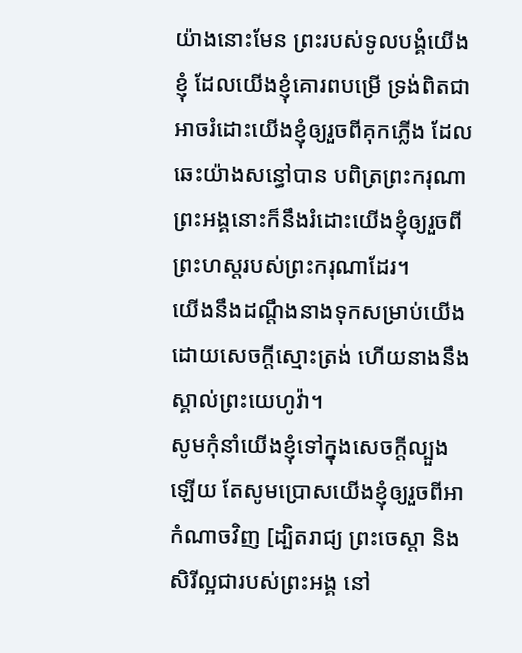យ៉ាងនោះមែន ព្រះរបស់ទូលបង្គំយើងខ្ញុំ ដែលយើងខ្ញុំគោរពបម្រើ ទ្រង់ពិតជាអាចរំដោះយើងខ្ញុំឲ្យរួចពីគុកភ្លើង ដែលឆេះយ៉ាងសន្ធៅបាន បពិត្រព្រះករុណា ព្រះអង្គនោះក៏នឹងរំដោះយើងខ្ញុំឲ្យរួចពីព្រះហស្តរបស់ព្រះករុណាដែរ។
យើងនឹងដណ្តឹងនាងទុកសម្រាប់យើង ដោយសេចក្ដីស្មោះត្រង់ ហើយនាងនឹងស្គាល់ព្រះយេហូវ៉ា។
សូមកុំនាំយើងខ្ញុំទៅក្នុងសេចក្តីល្បួងឡើយ តែសូមប្រោសយើងខ្ញុំឲ្យរួចពីអាកំណាចវិញ [ដ្បិតរាជ្យ ព្រះចេស្តា និងសិរីល្អជារបស់ព្រះអង្គ នៅ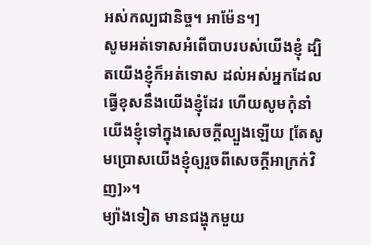អស់កល្បជានិច្ច។ អាម៉ែន។]
សូមអត់ទោសអំពើបាបរបស់យើងខ្ញុំ ដ្បិតយើងខ្ញុំក៏អត់ទោស ដល់អស់អ្នកដែលធ្វើខុសនឹងយើងខ្ញុំដែរ ហើយសូមកុំនាំយើងខ្ញុំទៅក្នុងសេចក្តីល្បួងឡើយ [តែសូមប្រោសយើងខ្ញុំឲ្យរួចពីសេចក្តីអាក្រក់វិញ]»។
ម្យ៉ាងទៀត មានជង្ហុកមួយ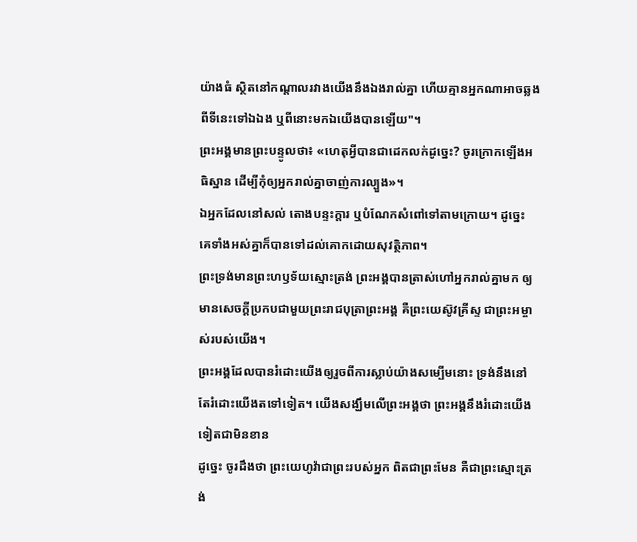យ៉ាងធំ ស្ថិតនៅកណ្តាលរវាងយើងនឹងឯងរាល់គ្នា ហើយគ្មានអ្នកណាអាចឆ្លងពីទីនេះទៅឯឯង ឬពីនោះមកឯយើងបានឡើយ"។
ព្រះអង្គមានព្រះបន្ទូលថា៖ «ហេតុអ្វីបានជាដេកលក់ដូច្នេះ? ចូរក្រោកឡើងអធិស្ឋាន ដើម្បីកុំឲ្យអ្នករាល់គ្នាចាញ់ការល្បួង»។
ឯអ្នកដែលនៅសល់ តោងបន្ទះក្តារ ឬបំណែកសំពៅទៅតាមក្រោយ។ ដូច្នេះ គេទាំងអស់គ្នាក៏បានទៅដល់គោកដោយសុវត្ថិភាព។
ព្រះទ្រង់មានព្រះហឫទ័យស្មោះត្រង់ ព្រះអង្គបានត្រាស់ហៅអ្នករាល់គ្នាមក ឲ្យមានសេចក្ដីប្រកបជាមួយព្រះរាជបុត្រាព្រះអង្គ គឺព្រះយេស៊ូវគ្រីស្ទ ជាព្រះអម្ចាស់របស់យើង។
ព្រះអង្គដែលបានរំដោះយើងឲ្យរួចពីការស្លាប់យ៉ាងសម្បើមនោះ ទ្រង់នឹងនៅតែរំដោះយើងតទៅទៀត។ យើងសង្ឃឹមលើព្រះអង្គថា ព្រះអង្គនឹងរំដោះយើងទៀតជាមិនខាន
ដូច្នេះ ចូរដឹងថា ព្រះយេហូវ៉ាជាព្រះរបស់អ្នក ពិតជាព្រះមែន គឺជាព្រះស្មោះត្រង់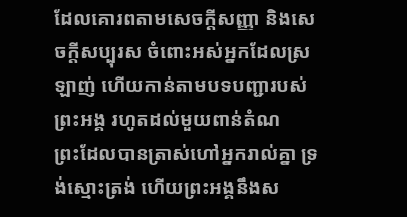ដែលគោរពតាមសេចក្ដីសញ្ញា និងសេចក្ដីសប្បុរស ចំពោះអស់អ្នកដែលស្រឡាញ់ ហើយកាន់តាមបទបញ្ជារបស់ព្រះអង្គ រហូតដល់មួយពាន់តំណ
ព្រះដែលបានត្រាស់ហៅអ្នករាល់គ្នា ទ្រង់ស្មោះត្រង់ ហើយព្រះអង្គនឹងស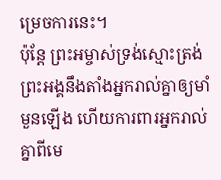ម្រេចការនេះ។
ប៉ុន្ដែ ព្រះអម្ចាស់ទ្រង់ស្មោះត្រង់ ព្រះអង្គនឹងតាំងអ្នករាល់គ្នាឲ្យមាំមួនឡើង ហើយការពារអ្នករាល់គ្នាពីមេ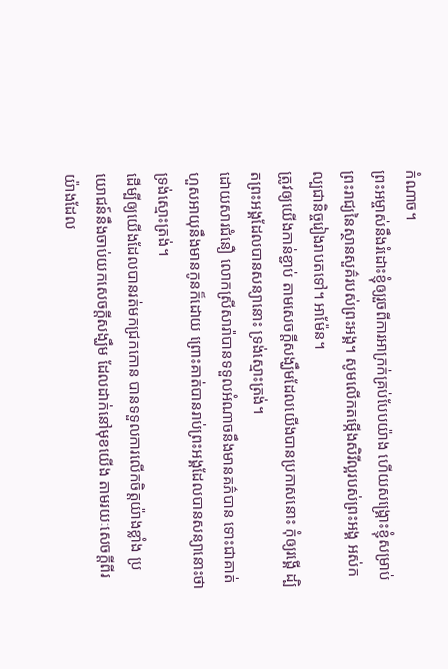កំណាច។
ព្រះអម្ចាស់នឹងរំដោះខ្ញុំឲ្យរួចពីការអាក្រក់គ្រប់បែបយ៉ាង ហើយសង្គ្រោះខ្ញុំសម្រាប់ព្រះរាជ្យនៃស្ថានសួគ៌របស់ព្រះអង្គ។ សូមលើកតម្កើងសិរីល្អរបស់ព្រះអង្គ អស់កល្បជានិច្ចរៀងរាបតទៅ។ អាម៉ែន។
ត្រូវឲ្យយើងកាន់ខ្ជាប់ តាមសេចក្តីសង្ឃឹមដែលយើងបានប្រកាសនោះ កុំឲ្យរង្គើ ដ្បិតព្រះអង្គដែលបានសន្យានោះ ទ្រង់ស្មោះត្រង់។
ដោយសារជំនឿ លោកស្រីសារ៉ាបានទទួលអំណាចនឹងមានគភ៌បាន ទោះជាគាត់ហួសអាយុនឹងមានកូនក៏ដោយ ព្រោះគាត់បានរាប់ព្រះអង្គដែលបានសន្យានោះថា ទ្រង់ស្មោះត្រង់។
ដើម្បីឲ្យយើងដែលបានរត់មកជ្រកកោន បានទទួលការលើកចិត្តយ៉ាងខ្លាំង ប្រយោជន៍នឹងចាប់យកសេចក្តីសង្ឃឹម ដែលដាក់នៅមុខយើង តាមរយៈសេចក្ដីពីរយ៉ាងដែល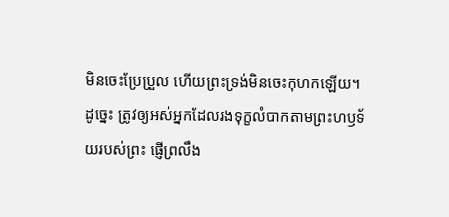មិនចេះប្រែប្រួល ហើយព្រះទ្រង់មិនចេះកុហកឡើយ។
ដូច្នេះ ត្រូវឲ្យអស់អ្នកដែលរងទុក្ខលំបាកតាមព្រះហឫទ័យរបស់ព្រះ ផ្ញើព្រលឹង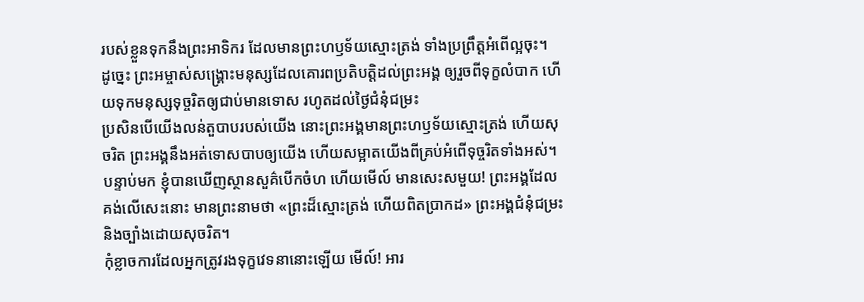របស់ខ្លួនទុកនឹងព្រះអាទិករ ដែលមានព្រះហឫទ័យស្មោះត្រង់ ទាំងប្រព្រឹត្តអំពើល្អចុះ។
ដូច្នេះ ព្រះអម្ចាស់សង្រ្គោះមនុស្សដែលគោរពប្រតិបត្តិដល់ព្រះអង្គ ឲ្យរួចពីទុក្ខលំបាក ហើយទុកមនុស្សទុច្ចរិតឲ្យជាប់មានទោស រហូតដល់ថ្ងៃជំនុំជម្រះ
ប្រសិនបើយើងលន់តួបាបរបស់យើង នោះព្រះអង្គមានព្រះហឫទ័យស្មោះត្រង់ ហើយសុចរិត ព្រះអង្គនឹងអត់ទោសបាបឲ្យយើង ហើយសម្អាតយើងពីគ្រប់អំពើទុច្ចរិតទាំងអស់។
បន្ទាប់មក ខ្ញុំបានឃើញស្ថានសួគ៌បើកចំហ ហើយមើល៍ មានសេះសមួយ! ព្រះអង្គដែលគង់លើសេះនោះ មានព្រះនាមថា «ព្រះដ៏ស្មោះត្រង់ ហើយពិតប្រាកដ» ព្រះអង្គជំនុំជម្រះ និងច្បាំងដោយសុចរិត។
កុំខ្លាចការដែលអ្នកត្រូវរងទុក្ខវេទនានោះឡើយ មើល៍! អារ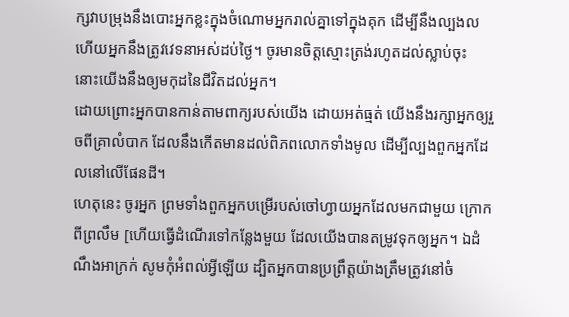ក្សវាបម្រុងនឹងបោះអ្នកខ្លះក្នុងចំណោមអ្នករាល់គ្នាទៅក្នុងគុក ដើម្បីនឹងល្បងល ហើយអ្នកនឹងត្រូវវេទនាអស់ដប់ថ្ងៃ។ ចូរមានចិត្តស្មោះត្រង់រហូតដល់ស្លាប់ចុះ នោះយើងនឹងឲ្យមកុដនៃជីវិតដល់អ្នក។
ដោយព្រោះអ្នកបានកាន់តាមពាក្យរបស់យើង ដោយអត់ធ្មត់ យើងនឹងរក្សាអ្នកឲ្យរួចពីគ្រាលំបាក ដែលនឹងកើតមានដល់ពិភពលោកទាំងមូល ដើម្បីល្បងពួកអ្នកដែលនៅលើផែនដី។
ហេតុនេះ ចូរអ្នក ព្រមទាំងពួកអ្នកបម្រើរបស់ចៅហ្វាយអ្នកដែលមកជាមួយ ក្រោកពីព្រលឹម [ហើយធ្វើដំណើរទៅកន្លែងមួយ ដែលយើងបានតម្រូវទុកឲ្យអ្នក។ ឯដំណឹងអាក្រក់ សូមកុំអំពល់អ្វីឡើយ ដ្បិតអ្នកបានប្រព្រឹត្តយ៉ាងត្រឹមត្រូវនៅចំ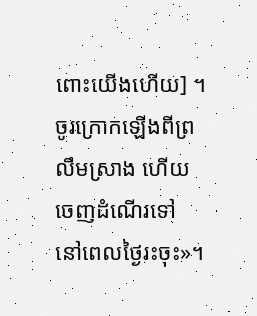ពោះយើងហើយ] ។ ចូរក្រោកឡើងពីព្រលឹមស្រាង ហើយចេញដំណើរទៅ នៅពេលថ្ងៃរះចុះ»។